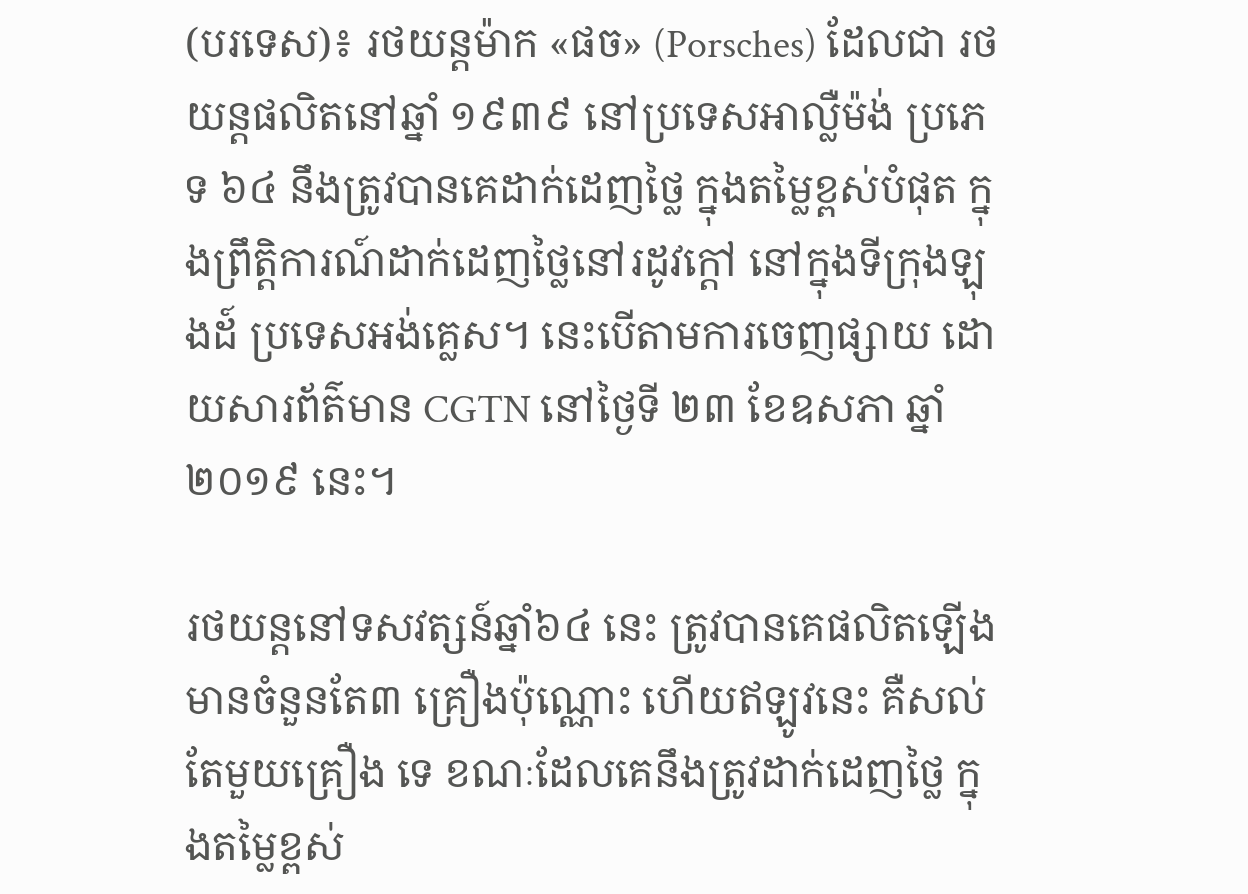(បរទេស)៖ រថយន្តម៉ាក «ផច» (Porsches) ដែលជា រថយន្ដផលិតនៅឆ្នាំ ១៩៣៩ នៅប្រទេសអាល្លឺម៉ង់ ប្រភេទ ៦៤ នឹងត្រូវបានគេដាក់ដេញថ្លៃ ក្នុងតម្លៃខ្ពស់បំផុត ក្នុងព្រឹត្តិការណ៍ដាក់ដេញថ្លៃនៅរដូវក្ដៅ នៅក្នុងទីក្រុងឡុងដ៍ ប្រទេសអង់គ្លេស។ នេះបើតាមការចេញផ្សាយ ដោយសារព័ត៌មាន CGTN នៅថ្ងៃទី ២៣ ខែឧសភា ឆ្នាំ ២០១៩ នេះ។

រថយន្តនៅទសវត្សន៍ឆ្នាំ៦៤ នេះ ត្រូវបានគេផលិតឡើង មានចំនួនតែ៣ គ្រឿងប៉ុណ្ណោះ ហើយឥឡូវនេះ គឺសល់តែមួយគ្រឿង ទេ ខណៈដែលគេនឹងត្រូវដាក់ដេញថ្លៃ ក្នុងតម្លៃខ្ពស់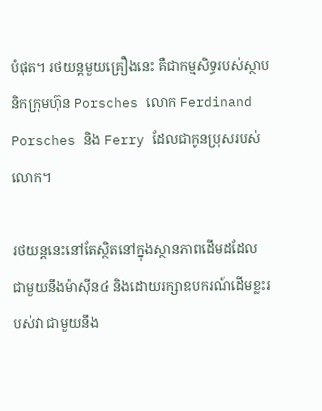បំផុត។ រថយន្តមួយគ្រឿងនេះ គឺជាកម្មសិទ្ធរបស់ស្ថាបនិកក្រុមហ៊ុន Porsches លោក Ferdinand Porsches និង Ferry ដែលជាកូនប្រុសរបស់លោក។

រថយន្តនេះនៅតែស្ថិតនៅក្នុងស្ថានភាពដើមដដែល ជាមួយនឹងម៉ាស៊ីន៤ និងដោយរក្សាឧបករណ៍ដើមខ្លះរបស់វា ជាមួយនឹង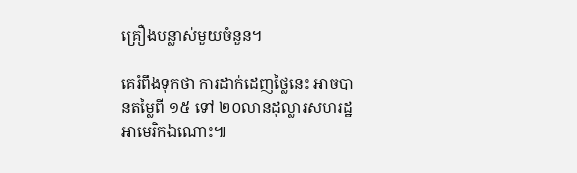គ្រឿងបន្លាស់មួយចំនួន។

គេរំពឹងទុកថា ការដាក់ដេញថ្លៃនេះ អាចបានតម្លៃពី ១៥ ទៅ ២០លានដុល្លារសហរដ្ឋអាមេរិកឯណោះ៕